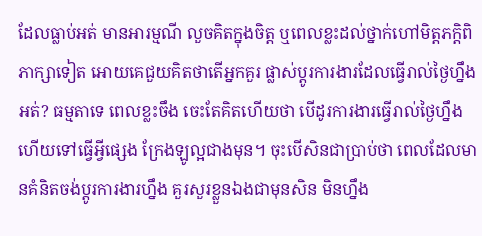ដែលធ្លាប់អត់ មានអារម្មណី លួចគិតក្នុងចិត្ត ឬពេលខ្លះដល់ថ្នាក់ហៅមិត្តភក្តិពិភាក្សាទៀត អោយគេជួយគិតថាតើអ្នកគួរ ផ្លាស់ប្តូរការងារដែលធ្វើរាល់ថ្ងៃហ្នឹងអត់? ធម្មតាទេ ពេលខ្លះចឹង ចេះតែគិតហើយថា បើដូរការងារធ្វើរាល់ថ្ងៃហ្នឹង ហើយទៅធ្វើអ្វីផ្សេង ក្រែងឡូល្អជាងមុន។ ចុះបើសិនជាប្រាប់ថា ពេលដែលមានគំនិតចង់ប្តូរការងារហ្នឹង គួរសួរខ្លួនឯងជាមុនសិន មិនហ្នឹង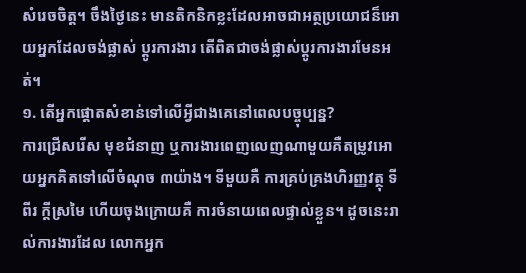សំរេចចិត្ត។ ចឹងថ្ងៃនេះ មានតិកនិកខ្លះដែលអាចជាអត្ថប្រយោជន៏អោយអ្នកដែលចង់ផ្លាស់ ប្តូរការងារ តើពិតជាចង់ផ្លាស់ប្តូរការងារមែនអត់។
១. តើអ្នកផ្តោតសំខាន់ទៅលើអ្វីជាងគេនៅពេលបច្ចុប្បន្ន?
ការជ្រើសរើស មុខជំនាញ ឬការងារពេញលេញណាមួយគឺតម្រូវអោយអ្នកគិតទៅលើចំណុច ៣យ៉ាង។ ទីមួយគឺ ការគ្រប់គ្រងហិរញ្ញវត្ថុ ទីពីរ ក្តីស្រមៃ ហើយចុងក្រោយគឺ ការចំនាយពេលផ្ទាល់ខ្លួន។ ដូចនេះរាល់ការងារដែល លោកអ្នក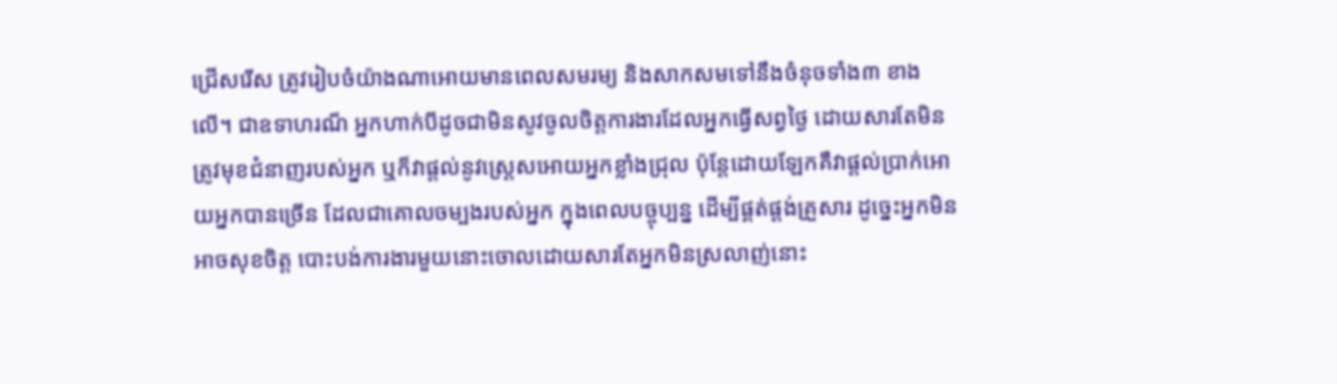ជ្រើសរើស ត្រូវរៀបចំយ៉ាងណាអោយមានពេលសមរម្យ និងសាកសមទៅនឹងចំនុចទាំង៣ ខាងលើ។ ជាឧទាហរណ៏ អ្នកហាក់បីដូចជាមិនសូវចូលចិត្តការងារដែលអ្នកធ្វើសព្វថ្ងៃ ដោយសារតែមិនត្រូវមុខជំនាញរបស់អ្នក ឬក៏វាផ្តល់នូវស្រ្តេសអោយអ្នកខ្លាំងជ្រុល ប៉ុន្តែដោយឡែកគឺវាផ្តល់ប្រាក់អោយអ្នកបានច្រើន ដែលជាគោលចម្បងរបស់អ្នក ក្នុងពេលបច្ចុប្បន្ន ដើម្បីផ្គត់ផ្តង់គ្រួសារ ដូច្នេះអ្នកមិនអាចសុខចិត្ត បោះបង់ការងារមួយនោះចោលដោយសារតែអ្នកមិនស្រលាញ់នោះ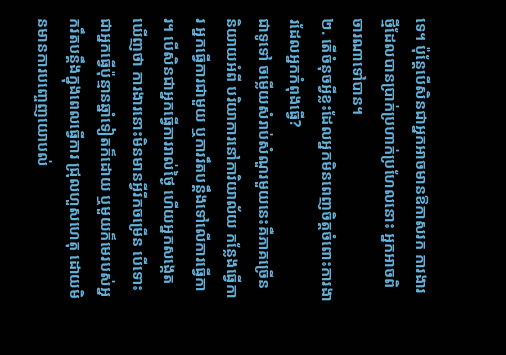ទេ។ ប៉ុន្តែបើសិនជាអ្នកអាចមានឱកាសរក ការងារថ្មីដែលបានប្រាក់ប្រហាក់ប្រហែលនោះ អ្នកអាចពិចារណាទៅបាន។
២. តើចំនុចអ្វីខ្លះដែលអ្នកមិនពេញចិត្តចំពោះការងារដែលអ្នកកំពុងធ្វើ?
ជាទូទៅ ចម្លើយសំរាប់សំណួរមួយនេះគឺភាគច្រើន និយាយអំពី បរិយាការនៅការិយាល័យ កន្លែងធ្វើការ អ្នកធ្វើការជាមួយ ឬការរឹតបន្តឹងទៅលើការធ្វើការ។ បើសិនជាអ្នកធ្វើការរាល់ថ្ងៃ ហើយអ្នកសង្កេតឃើញថា ការងារនោះមិនមានអ្វីរីកចម្រើន បើទោះជាអ្នកធ្វើប៉ុន្មានឆ្នាំទៀតក៏ដោយ ឬមួយក៏មេរបស់អ្នករឹតបន្តឹងក្នុងពេលធ្វើការ ជ្រុលហួសហេតុ ដោយមិនមានការបញ្ចេញយោបល់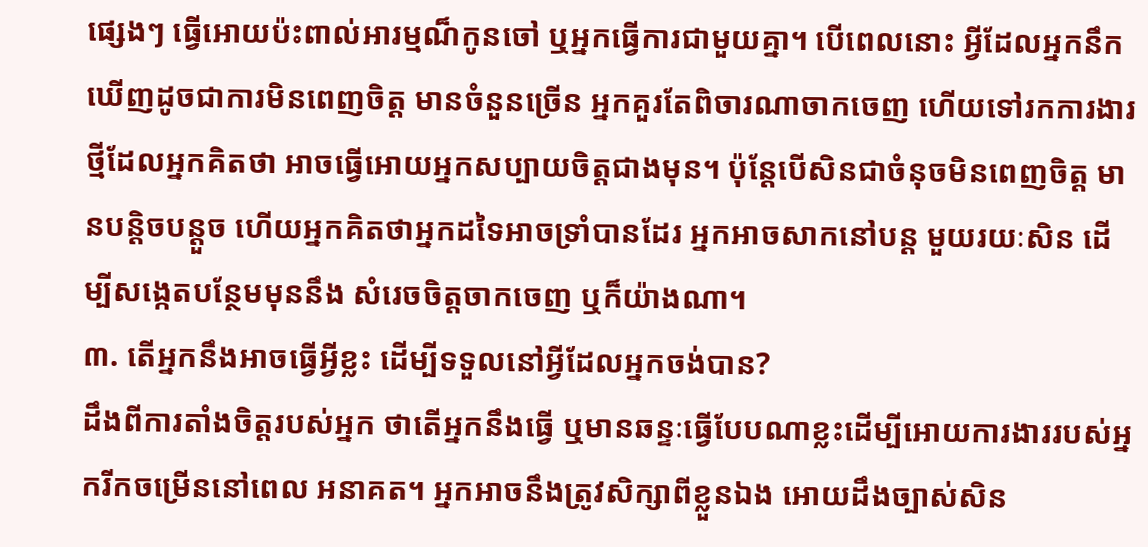ផ្សេងៗ ធ្វើអោយប៉ះពាល់អារម្មណ៏កូនចៅ ឬអ្នកធ្វើការជាមួយគ្នា។ បើពេលនោះ អ្វីដែលអ្នកនឹកឃើញដូចជាការមិនពេញចិត្ត មានចំនួនច្រើន អ្នកគួរតែពិចារណាចាកចេញ ហើយទៅរកការងារថ្មីដែលអ្នកគិតថា អាចធ្វើអោយអ្នកសប្បាយចិត្តជាងមុន។ ប៉ុន្តែបើសិនជាចំនុចមិនពេញចិត្ត មានបន្តិចបន្តួច ហើយអ្នកគិតថាអ្នកដទៃអាចទ្រាំបានដែរ អ្នកអាចសាកនៅបន្ត មួយរយៈសិន ដើម្បីសង្កេតបន្ថែមមុននឹង សំរេចចិត្តចាកចេញ ឬក៏យ៉ាងណា។
៣. តើអ្នកនឹងអាចធ្វើអ្វីខ្លះ ដើម្បីទទួលនៅអ្វីដែលអ្នកចង់បាន?
ដឹងពីការតាំងចិត្តរបស់អ្នក ថាតើអ្នកនឹងធ្វើ ឬមានឆន្ទៈធ្វើបែបណាខ្លះដើម្បីអោយការងាររបស់អ្នករីកចម្រើននៅពេល អនាគត។ អ្នកអាចនឹងត្រូវសិក្សាពីខ្លួនឯង អោយដឹងច្បាស់សិន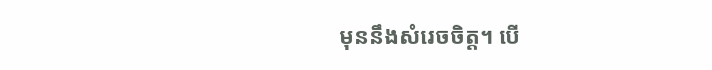មុននឹងសំរេចចិត្ត។ បើ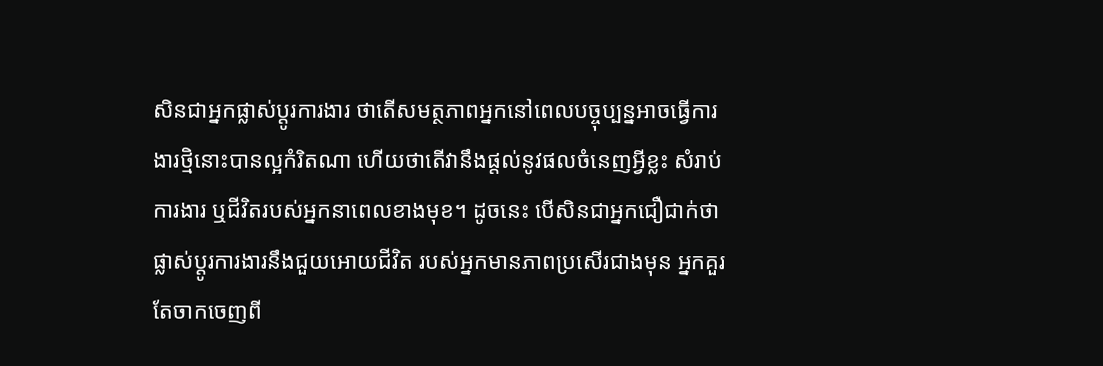សិនជាអ្នកផ្លាស់ប្តូរការងារ ថាតើសមត្ថភាពអ្នកនៅពេលបច្ចុប្បន្នអាចធ្វើការងារថ្មិនោះបានល្អកំរិតណា ហើយថាតើវានឹងផ្តល់នូវផលចំនេញអ្វីខ្លះ សំរាប់ការងារ ឬជីវិតរបស់អ្នកនាពេលខាងមុខ។ ដូចនេះ បើសិនជាអ្នកជឿជាក់ថា ផ្លាស់ប្តូរការងារនឹងជួយអោយជីវិត របស់អ្នកមានភាពប្រសើរជាងមុន អ្នកគួរតែចាកចេញពី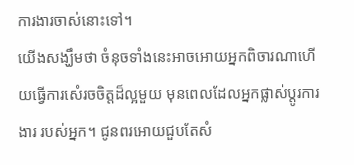ការងារចាស់នោះទៅ។
យើងសង្ឃឹមថា ចំនុចទាំងនេះអាចអោយអ្នកពិចារណាហើយធ្វើការសំេរចចិត្តដ៏ល្អមួយ មុនពេលដែលអ្នកផ្លាស់ប្តូរការងារ របស់អ្នក។ ជូនពរអោយជួបតែសំ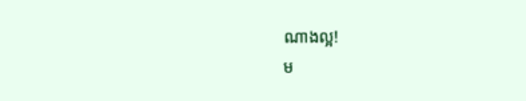ណាងល្អ!
ម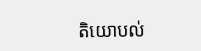តិយោបល់